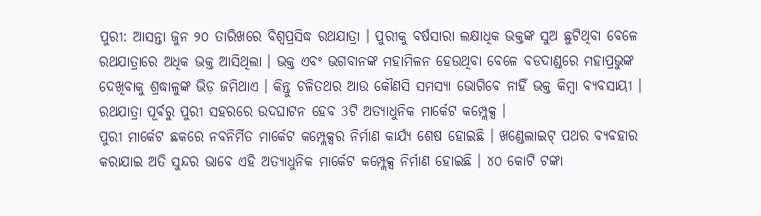ପୁରୀ: ଆସନ୍ତା ଜୁନ ୨୦ ତାରିଖରେ ବିଶ୍ବପ୍ରସିଦ୍ଧ ରଥଯାତ୍ରା । ପୁରୀକୁ ବର୍ଷସାରା ଲକ୍ଷାଧିକ ଭକ୍ତଙ୍କ ସୁଅ ଛୁଟିଥିବା ବେଳେ ରଥଯାତ୍ରାରେ ଅଧିକ ଭକ୍ତ ଆସିଥିଲା । ଭକ୍ତ ଏବଂ ଭଗବାନଙ୍କ ମହାମିଳନ ହେଉଥିବା ବେଳେ ବଡଦାଣ୍ଡରେ ମହାପ୍ରଭୁଙ୍କ ଦେଖିବାକୁ ଶ୍ରଦ୍ଧାଳୁଙ୍କ ଭିଡ଼ ଜମିଥାଏ । କିନ୍ତୁ ଚଳିତଥର ଆଉ କୌଣସି ସମସ୍ୟା ଭୋଗିବେ ନାହିଁ ଭକ୍ତ କିମ୍ବା ବ୍ୟବସାୟୀ । ରଥଯାତ୍ରା ପୂର୍ବରୁ ପୁରୀ ସହରରେ ଉଦଘାଟନ ହେବ 3ଟି ଅତ୍ୟାଧୁନିକ ମାର୍କେଟ କମ୍ପ୍ଲେକ୍ସ ।
ପୁରୀ ମାର୍କେଟ ଛକରେ ନବନିର୍ମିତ ମାର୍କେଟ କମ୍ପ୍ଲେକ୍ସର ନିର୍ମାଣ କାର୍ଯ୍ୟ ଶେଷ ହୋଇଛି । ଖଣ୍ଡେଲାଇଟ୍ ପଥର ବ୍ୟବହାର କରାଯାଇ ଅତି ସୁନ୍ଦର ଭାବେ ଏହି ଅତ୍ୟାଧୁନିକ ମାର୍କେଟ କମ୍ପ୍ଲେକ୍ସ ନିର୍ମାଣ ହୋଇଛି । ୪୦ କୋଟି ଟଙ୍କା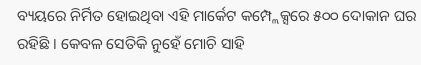ବ୍ୟୟରେ ନିର୍ମିତ ହୋଇଥିବା ଏହି ମାର୍କେଟ କମ୍ପ୍ଲେକ୍ସରେ ୫୦୦ ଦୋକାନ ଘର ରହିଛି । କେବଳ ସେତିକି ନୁହେଁ ମୋଚି ସାହି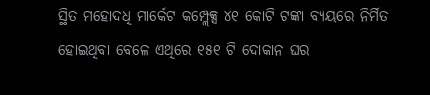ସ୍ଥିତ ମହୋଦଧି ମାର୍କେଟ କମ୍ପ୍ଲେକ୍ସ ୪୧ କୋଟି ଟଙ୍କା ବ୍ୟୟରେ ନିର୍ମିତ ହୋଇଥିବା ବେଳେ ଏଥିରେ ୧୫୧ ଟି ଦୋକାନ ଘର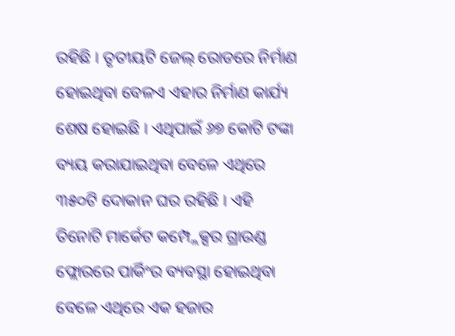ରହିଛି । ତୃତୀୟଟି ଜେଲ୍ ରୋଡରେ ନିର୍ମାଣ ହୋଇଥିବା ବେଳଏ ଏହାର ନିର୍ମାଣ କାର୍ଯ୍ୟ ଶେଷ ହୋଇଛି । ଏଥିପାଇଁ ୬୭ କୋଟି ଟଙ୍କା ବ୍ୟୟ କରାଯାଇଥିବା ବେଳେ ଏଥିରେ ୩୫୦ଟି ଦୋକାନ ଘର ରହିଛି । ଏହି ତିନୋଟି ମାର୍କେଟ କମ୍ପ୍ଲେକ୍ସର ଗ୍ରାଉଣ୍ଡ ଫ୍ଲୋରରେ ପାର୍କିଂର ବ୍ୟବସ୍ଥା ହୋଇଥିବା ବେଳେ ଏଥିରେ ଏକ ହଜାର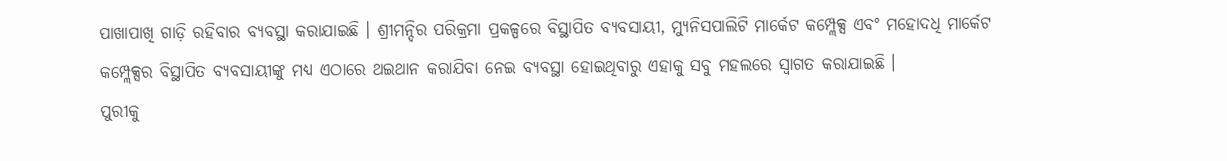ପାଖାପାଖି ଗାଡ଼ି ରହିବାର ବ୍ୟବସ୍ଥା କରାଯାଇଛି । ଶ୍ରୀମନ୍ଦିର ପରିକ୍ରମା ପ୍ରକଳ୍ପରେ ବିସ୍ଥାପିତ ବ୍ୟବସାୟୀ, ମ୍ୟୁନିସପାଲିଟି ମାର୍କେଟ କମ୍ପ୍ଲେକ୍ସ ଏବଂ ମହୋଦଧି ମାର୍କେଟ କମ୍ପ୍ଲେକ୍ସର ବିସ୍ଥାପିତ ବ୍ୟବସାୟୀଙ୍କୁ ମଧ୍ୟ ଏଠାରେ ଥଇଥାନ କରାଯିବା ନେଇ ବ୍ୟବସ୍ଥା ହୋଇଥିବାରୁ ଏହାକୁ ସବୁ ମହଲରେ ସ୍ବାଗତ କରାଯାଇଛି ।
ପୁରୀକୁ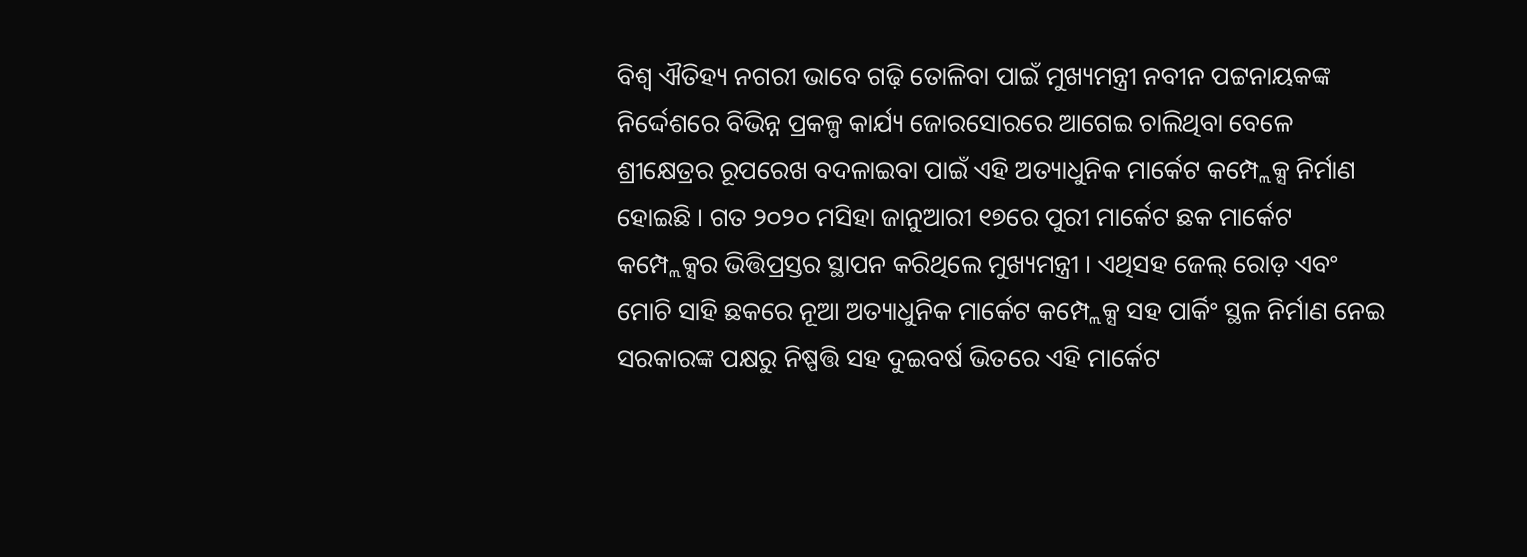ବିଶ୍ବ ଐତିହ୍ୟ ନଗରୀ ଭାବେ ଗଢ଼ି ତୋଳିବା ପାଇଁ ମୁଖ୍ୟମନ୍ତ୍ରୀ ନବୀନ ପଟ୍ଟନାୟକଙ୍କ ନିର୍ଦ୍ଦେଶରେ ବିଭିନ୍ନ ପ୍ରକଳ୍ପ କାର୍ଯ୍ୟ ଜୋରସୋରରେ ଆଗେଇ ଚାଲିଥିବା ବେଳେ ଶ୍ରୀକ୍ଷେତ୍ରର ରୂପରେଖ ବଦଳାଇବା ପାଇଁ ଏହି ଅତ୍ୟାଧୁନିକ ମାର୍କେଟ କମ୍ପ୍ଲେକ୍ସ ନିର୍ମାଣ ହୋଇଛି । ଗତ ୨୦୨୦ ମସିହା ଜାନୁଆରୀ ୧୭ରେ ପୁରୀ ମାର୍କେଟ ଛକ ମାର୍କେଟ କମ୍ପ୍ଲେକ୍ସର ଭିତ୍ତିପ୍ରସ୍ତର ସ୍ଥାପନ କରିଥିଲେ ମୁଖ୍ୟମନ୍ତ୍ରୀ । ଏଥିସହ ଜେଲ୍ ରୋଡ଼ ଏବଂ ମୋଚି ସାହି ଛକରେ ନୂଆ ଅତ୍ୟାଧୁନିକ ମାର୍କେଟ କମ୍ପ୍ଲେକ୍ସ ସହ ପାର୍କିଂ ସ୍ଥଳ ନିର୍ମାଣ ନେଇ ସରକାରଙ୍କ ପକ୍ଷରୁ ନିଷ୍ପତ୍ତି ସହ ଦୁଇବର୍ଷ ଭିତରେ ଏହି ମାର୍କେଟ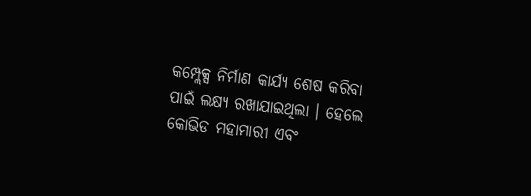କମ୍ପ୍ଲେକ୍ସ ନିର୍ମାଣ କାର୍ଯ୍ୟ ଶେଷ କରିବା ପାଇଁ ଲକ୍ଷ୍ୟ ରଖାଯାଇଥିଲା । ହେଲେ କୋଭିଡ ମହାମାରୀ ଏବଂ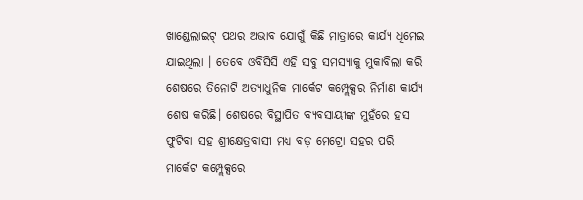ଖାଣ୍ଡେଲାଇଟ୍ ପଥର ଅଭାବ ଯୋଗୁଁ କିଛି ମାତ୍ରାରେ କାର୍ଯ୍ୟ ଧିମେଇ ଯାଇଥିଲା । ତେବେ ଓବିସିସି ଏହି ସବୁ ସମସ୍ୟାକୁ ମୁକାବିଲା କରି ଶେଷରେ ତିନୋଟି ଅତ୍ୟାଧୁନିକ ମାର୍କେଟ କମ୍ପ୍ଲେକ୍ସର ନିର୍ମାଣ କାର୍ଯ୍ୟ ଶେଷ କରିଛି। ଶେଷରେ ବିସ୍ଥାପିତ ବ୍ୟବସାୟୀଙ୍କ ମୁହଁରେ ହସ ଫୁଟିବା ସହ ଶ୍ରୀକ୍ଷେତ୍ରବାସୀ ମଧ୍ୟ ବଡ଼ ମେଟ୍ରୋ ସହର ପରି ମାର୍କେଟ କମ୍ପ୍ଲେକ୍ସରେ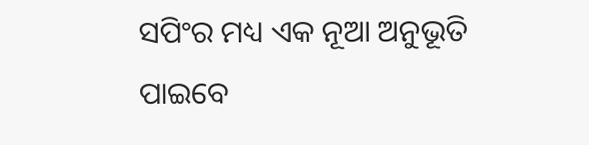ସପିଂର ମଧ୍ୟ ଏକ ନୂଆ ଅନୁଭୂତି ପାଇବେ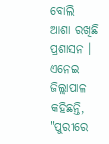ବୋଲି ଆଶା ରଖିଛି ପ୍ରଶାସନ ।
ଏନେଇ ଜିଲ୍ଲାପାଳ କହିଛନ୍ତି, "ପୁରୀରେ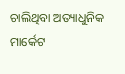ଚାଲିଥିବା ଅତ୍ୟାଧୁନିକ ମାର୍କେଟ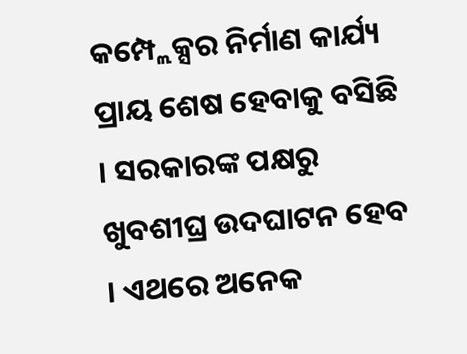କମ୍ପ୍ଲେକ୍ସର ନିର୍ମାଣ କାର୍ଯ୍ୟ ପ୍ରାୟ ଶେଷ ହେବାକୁ ବସିଛି । ସରକାରଙ୍କ ପକ୍ଷରୁ ଖୁବଶୀଘ୍ର ଉଦଘାଟନ ହେବ । ଏଥରେ ଅନେକ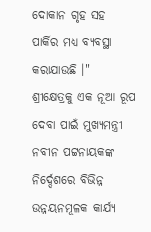ଦୋକାନ ଗୃହ ସହ ପାର୍କିର ମଧ୍ୟ ବ୍ୟବସ୍ଥା କରାଯାଉଛି ।"
ଶ୍ରୀକ୍ଷେତ୍ରକୁ ଏକ ନୂଆ ରୂପ ଦେବା ପାଇଁ ମୁଖ୍ୟମନ୍ତ୍ରୀ ନବୀନ ପଟ୍ଟନାୟକଙ୍କ ନିର୍ଦ୍ଦେଶରେ ବିଭିନ୍ନ ଉନ୍ନୟନମୂଳକ କାର୍ଯ୍ୟ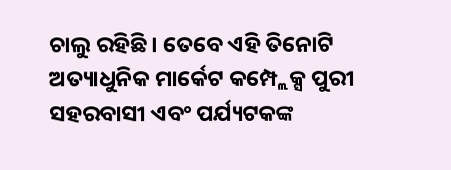ଚାଲୁ ରହିଛି । ତେବେ ଏହି ତିନୋଟି ଅତ୍ୟାଧୁନିକ ମାର୍କେଟ କମ୍ପ୍ଲେକ୍ସ ପୁରୀ ସହରବାସୀ ଏବଂ ପର୍ଯ୍ୟଟକଙ୍କ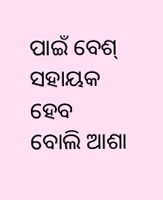ପାଇଁ ବେଶ୍ ସହାୟକ ହେବ ବୋଲି ଆଶା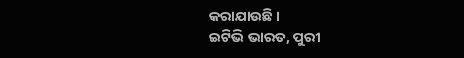କରାଯାଉଛି ।
ଇଟିଭି ଭାରତ, ପୁରୀ